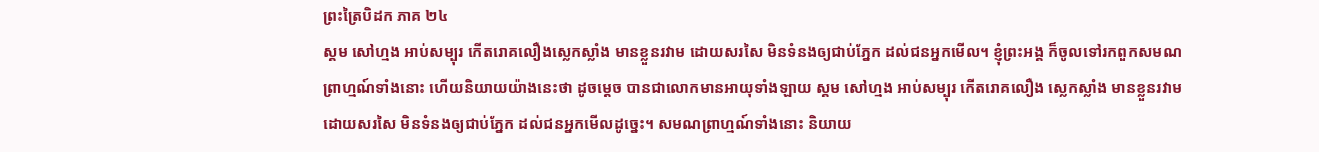ព្រះត្រៃបិដក ភាគ ២៤
ស្គម សៅហ្មង អាប់សម្បុរ កើតរោគលឿងស្លេកស្លាំង មានខ្លួនរវាម ដោយសរសៃ មិនទំនងឲ្យជាប់ភ្នែក ដល់ជនអ្នកមើល។ ខ្ញុំព្រះអង្គ ក៏ចូលទៅរកពួកសមណព្រាហ្មណ៍ទាំងនោះ ហើយនិយាយយ៉ាងនេះថា ដូចម្តេច បានជាលោកមានអាយុទាំងឡាយ ស្គម សៅហ្មង អាប់សម្បុរ កើតរោគលឿង ស្លេកស្លាំង មានខ្លួនរវាមដោយសរសៃ មិនទំនងឲ្យជាប់ភ្នែក ដល់ជនអ្នកមើលដូច្នេះ។ សមណព្រាហ្មណ៍ទាំងនោះ និយាយ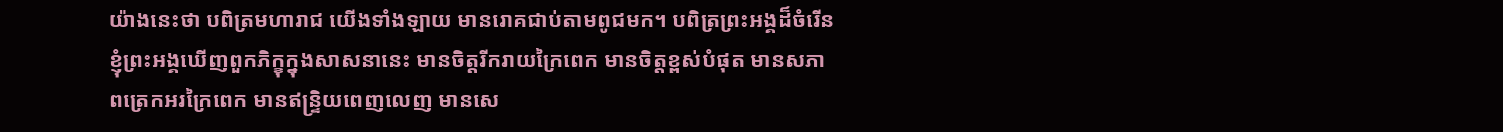យ៉ាងនេះថា បពិត្រមហារាជ យើងទាំងឡាយ មានរោគជាប់តាមពូជមក។ បពិត្រព្រះអង្គដ៏ចំរើន ខ្ញុំព្រះអង្គឃើញពួកភិក្ខុក្នុងសាសនានេះ មានចិត្តរីករាយក្រៃពេក មានចិត្តខ្ពស់បំផុត មានសភាពត្រេកអរក្រៃពេក មានឥន្ទ្រិយពេញលេញ មានសេ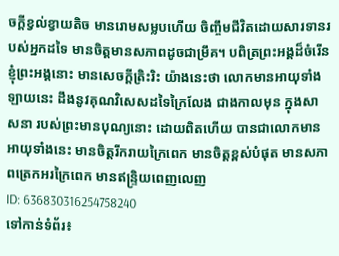ចក្តីខ្វល់ខ្វាយតិច មានរោមសម្លបហើយ ចិញ្ចឹមជីវិតដោយសារទានរបស់អ្នកដទៃ មានចិត្តមានសភាពដូចជាម្រឹគ។ បពិត្រព្រះអង្គដ៏ចំរើន ខ្ញុំព្រះអង្គនោះ មានសេចក្តីត្រិះរិះ យ៉ាងនេះថា លោកមានអាយុទាំងឡាយនេះ ដឹងនូវគុណវិសេសដទៃក្រៃលែង ជាងកាលមុន ក្នុងសាសនា របស់ព្រះមានបុណ្យនោះ ដោយពិតហើយ បានជាលោកមានអាយុទាំងនេះ មានចិត្តរីករាយក្រៃពេក មានចិត្តខ្ពស់បំផុត មានសភាពត្រេកអរក្រៃពេក មានឥន្ទ្រិយពេញលេញ
ID: 636830316254758240
ទៅកាន់ទំព័រ៖